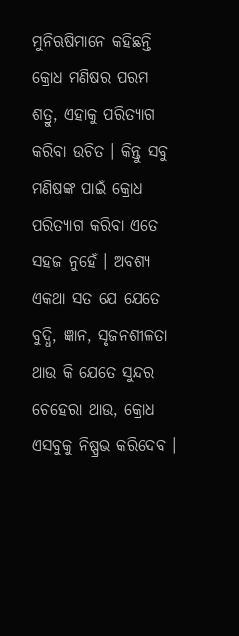ମୁନିଋଷିମାନେ କହିଛନ୍ତି କ୍ରୋଧ ମଣିଷର ପରମ ଶତ୍ରୁ, ଏହାକୁ ପରିତ୍ୟାଗ କରିବା ଉଚିତ । କିନ୍ତୁ ସବୁ ମଣିଷଙ୍କ ପାଇଁ କ୍ରୋଧ ପରିତ୍ୟାଗ କରିବା ଏତେ ସହଜ ନୁହେଁ । ଅବଶ୍ୟ ଏକଥା ସତ ଯେ ଯେତେ ବୁଦ୍ଧି, ଜ୍ଞାନ, ସୃଜନଶୀଳତା ଥାଉ କି ଯେତେ ସୁନ୍ଦର ଚେହେରା ଥାଉ, କ୍ରୋଧ ଏସବୁକୁ ନିଷ୍ପ୍ରଭ କରିଦେବ ।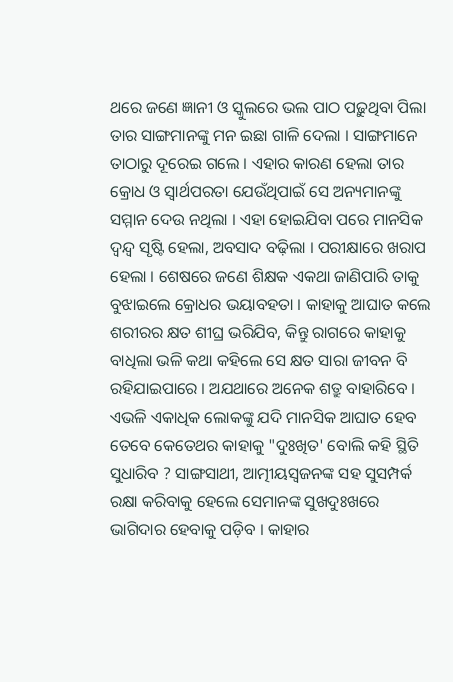ଥରେ ଜଣେ ଜ୍ଞାନୀ ଓ ସ୍କୁଲରେ ଭଲ ପାଠ ପଢ଼ୁଥିବା ପିଲା ତାର ସାଙ୍ଗମାନଙ୍କୁ ମନ ଇଛା ଗାଳି ଦେଲା । ସାଙ୍ଗମାନେ ତାଠାରୁ ଦୂରେଇ ଗଲେ । ଏହାର କାରଣ ହେଲା ତାର କ୍ରୋଧ ଓ ସ୍ୱାର୍ଥପରତା ଯେଉଁଥିପାଇଁ ସେ ଅନ୍ୟମାନଙ୍କୁ ସମ୍ମାନ ଦେଉ ନଥିଲା । ଏହା ହୋଇଯିବା ପରେ ମାନସିକ ଦ୍ୱନ୍ଦ୍ୱ ସୃଷ୍ଟି ହେଲା, ଅବସାଦ ବଢ଼ିଲା । ପରୀକ୍ଷାରେ ଖରାପ ହେଲା । ଶେଷରେ ଜଣେ ଶିକ୍ଷକ ଏକଥା ଜାଣିପାରି ତାକୁ ବୁଝାଇଲେ କ୍ରୋଧର ଭୟାବହତା । କାହାକୁ ଆଘାତ କଲେ ଶରୀରର କ୍ଷତ ଶୀଘ୍ର ଭରିଯିବ, କିନ୍ତୁ ରାଗରେ କାହାକୁ ବାଧିଲା ଭଳି କଥା କହିଲେ ସେ କ୍ଷତ ସାରା ଜୀବନ ବି ରହିଯାଇପାରେ । ଅଯଥାରେ ଅନେକ ଶତ୍ରୁ ବାହାରିବେ । ଏଭଳି ଏକାଧିକ ଲୋକଙ୍କୁ ଯଦି ମାନସିକ ଆଘାତ ହେବ ତେବେ କେତେଥର କାହାକୁ "ଦୁଃଖିତ' ବୋଲି କହି ସ୍ଥିତି ସୁଧାରିବ ? ସାଙ୍ଗସାଥୀ, ଆତ୍ମୀୟସ୍ୱଜନଙ୍କ ସହ ସୁସମ୍ପର୍କ ରକ୍ଷା କରିବାକୁ ହେଲେ ସେମାନଙ୍କ ସୁଖଦୁଃଖରେ ଭାଗିଦାର ହେବାକୁ ପଡ଼ିବ । କାହାର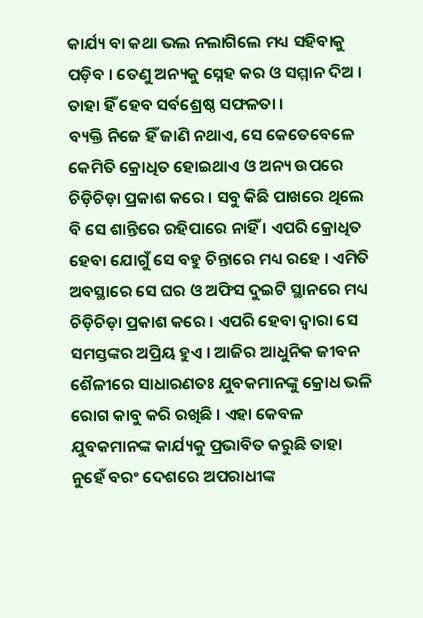କାର୍ଯ୍ୟ ବା କଥା ଭଲ ନଲାଗିଲେ ମଧ୍ୟ ସହିବାକୁ ପଡ଼ିବ । ତେଣୁ ଅନ୍ୟକୁ ସ୍ନେହ କର ଓ ସମ୍ମାନ ଦିଅ । ତାହା ହିଁ ହେବ ସର୍ବଶ୍ରେଷ୍ଠ ସଫଳତା ।
ବ୍ୟକ୍ତି ନିଜେ ହିଁ ଜାଣି ନଥାଏ, ସେ କେତେବେଳେ କେମିତି କ୍ରୋଧିତ ହୋଇଥାଏ ଓ ଅନ୍ୟ ଉପରେ ଚିଡ଼ିଚିଡ଼ା ପ୍ରକାଶ କରେ । ସବୁ କିଛି ପାଖରେ ଥିଲେ ବି ସେ ଶାନ୍ତିରେ ରହିପାରେ ନାହିଁ । ଏପରି କ୍ରୋଧିତ ହେବା ଯୋଗୁଁ ସେ ବହୁ ଚିନ୍ତାରେ ମଧ୍ୟ ରହେ । ଏମିତି ଅବସ୍ଥାରେ ସେ ଘର ଓ ଅଫିସ ଦୁଇଟି ସ୍ଥାନରେ ମଧ୍ୟ ଚିଡ଼ିଚିଡ଼ା ପ୍ରକାଶ କରେ । ଏପରି ହେବା ଦ୍ୱାରା ସେ ସମସ୍ତଙ୍କର ଅପ୍ରିୟ ହୁଏ । ଆଜିର ଆଧୁନିକ ଜୀବନ ଶୈଳୀରେ ସାଧାରଣତଃ ଯୁବକମାନଙ୍କୁ କ୍ରୋଧ ଭଳି ରୋଗ କାବୁ କରି ରଖିଛି । ଏହା କେବଳ ଯୁବକମାନଙ୍କ କାର୍ଯ୍ୟକୁ ପ୍ରଭାବିତ କରୁଛି ତାହା ନୁହେଁ ବରଂ ଦେଶରେ ଅପରାଧୀଙ୍କ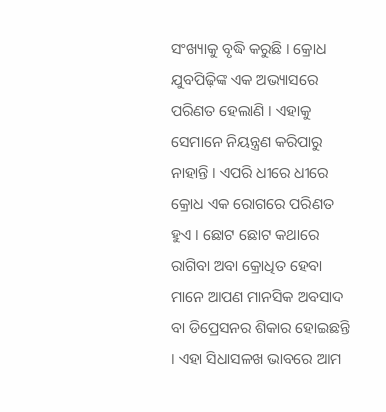ସଂଖ୍ୟାକୁ ବୃଦ୍ଧି କରୁଛି । କ୍ରୋଧ ଯୁବପିଢ଼ିଙ୍କ ଏକ ଅଭ୍ୟାସରେ ପରିଣତ ହେଲାଣି । ଏହାକୁ ସେମାନେ ନିୟନ୍ତ୍ରଣ କରିପାରୁ ନାହାନ୍ତି । ଏପରି ଧୀରେ ଧୀରେ କ୍ରୋଧ ଏକ ରୋଗରେ ପରିଣତ ହୁଏ । ଛୋଟ ଛୋଟ କଥାରେ ରାଗିବା ଅବା କ୍ରୋଧିତ ହେବା ମାନେ ଆପଣ ମାନସିକ ଅବସାଦ ବା ଡିପ୍ରେସନର ଶିକାର ହୋଇଛନ୍ତି । ଏହା ସିଧାସଳଖ ଭାବରେ ଆମ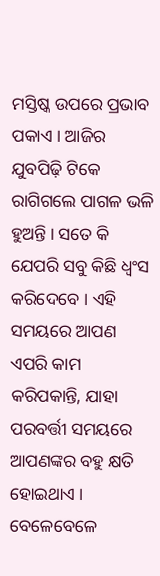ମସ୍ତିଷ୍କ ଉପରେ ପ୍ରଭାବ ପକାଏ । ଆଜିର ଯୁବପିଢ଼ି ଟିକେ ରାଗିଗଲେ ପାଗଳ ଭଳି ହୁଅନ୍ତି । ସତେ କି ଯେପରି ସବୁ କିଛି ଧ୍ୱଂସ କରିଦେବେ । ଏହି ସମୟରେ ଆପଣ ଏପରି କାମ କରିପକାନ୍ତି, ଯାହା ପରବର୍ତ୍ତୀ ସମୟରେ ଆପଣଙ୍କର ବହୁ କ୍ଷତି ହୋଇଥାଏ । ବେଳେବେଳେ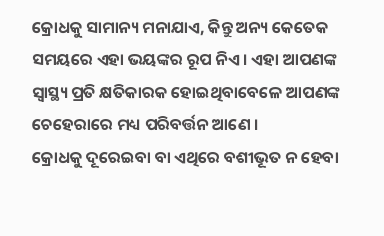କ୍ରୋଧକୁ ସାମାନ୍ୟ ମନାଯାଏ, କିନ୍ତୁ ଅନ୍ୟ କେତେକ ସମୟରେ ଏହା ଭୟଙ୍କର ରୂପ ନିଏ । ଏହା ଆପଣଙ୍କ ସ୍ୱାସ୍ଥ୍ୟ ପ୍ରତି କ୍ଷତିକାରକ ହୋଇଥିବାବେଳେ ଆପଣଙ୍କ ଚେହେରାରେ ମଧ୍ୟ ପରିବର୍ତ୍ତନ ଆଣେ ।
କ୍ରୋଧକୁ ଦୂରେଇବା ବା ଏଥିରେ ବଶୀଭୂତ ନ ହେବା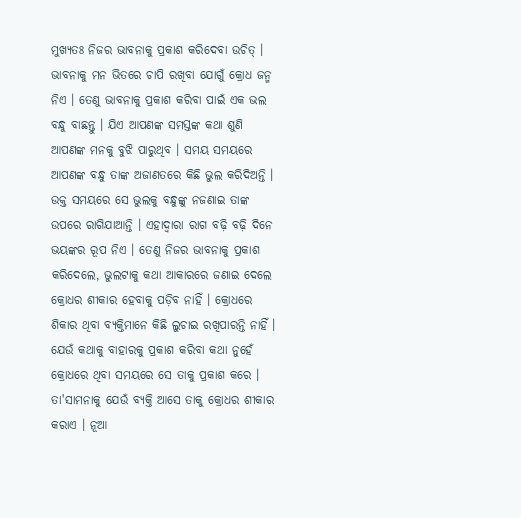ମୁଖ୍ୟତଃ ନିଜର ଭାବନାକୁ ପ୍ରକାଶ କରିଦେବା ଉଚିତ୍ । ଭାବନାକୁ ମନ ଭିତରେ ଚାପି ରଖିବା ଯୋଗୁଁ କ୍ରୋଧ ଜନ୍ମ ନିଏ । ତେଣୁ ଭାବନାକୁ ପ୍ରକାଶ କରିବା ପାଇଁ ଏକ ଭଲ ବନ୍ଧୁ ବାଛନ୍ତୁ । ଯିଏ ଆପଣଙ୍କ ସମସ୍ତଙ୍କ କଥା ଶୁଣି ଆପଣଙ୍କ ମନକୁ ବୁଝି ପାରୁଥିବ । ସମୟ ସମୟରେ ଆପଣଙ୍କ ବନ୍ଧୁ ତାଙ୍କ ଅଜାଣତରେ କିଛି ଭୁଲ କରିଦିଅନ୍ତି । ଉକ୍ତ ସମୟରେ ସେ ଭୁଲକୁ ବନ୍ଧୁଙ୍କୁ ନଜଣାଇ ତାଙ୍କ ଉପରେ ରାଗିଯାଆନ୍ତି । ଏହାଦ୍ୱାରା ରାଗ ବଢ଼ି ବଢ଼ି ଦିନେ ଭୟଙ୍କର ରୂପ ନିଏ । ତେଣୁ ନିଜର ଭାବନାକୁ ପ୍ରକାଶ କରିଦେଲେ, ଭୁଲଟାକୁ କଥା ଆକାରରେ ଜଣାଇ ଦେଲେ କ୍ରୋଧର ଶୀକାର ହେବାକୁ ପଡ଼ିବ ନାହିଁ । କ୍ରୋଧରେ ଶିକାର ଥିବା ବ୍ୟକ୍ତିମାନେ କିଛି ଲୁଚାଇ ରଖିପାରନ୍ତି ନାହିଁ । ଯେଉଁ କଥାକୁ ବାହାରକୁ ପ୍ରକାଶ କରିବା କଥା ନୁହେଁ କ୍ରୋଧରେ ଥିବା ସମୟରେ ସେ ତାକୁ ପ୍ରକାଶ କରେ । ତା'ସାମନାକୁ ଯେଉଁ ବ୍ୟକ୍ତି ଆସେ ତାକୁ କ୍ରୋଧର ଶୀକାର କରାଏ । ନୂଆ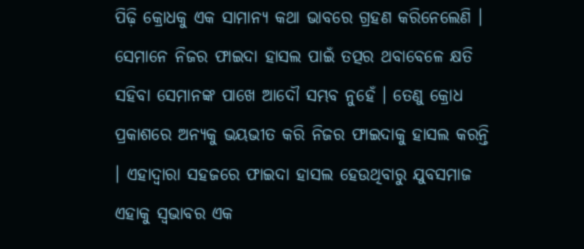ପିଢ଼ି କ୍ରୋଧକୁ ଏକ ସାମାନ୍ୟ କଥା ଭାବରେ ଗ୍ରହଣ କରିନେଲେଣି । ସେମାନେ ନିଜର ଫାଇଦା ହାସଲ ପାଇଁ ତତ୍ପର ଥବାବେଳେ କ୍ଷତି ସହିବା ସେମାନଙ୍କ ପାଖେ ଆଦୌ ସମ୍ଭବ ନୁହେଁ । ତେଣୁ କ୍ରୋଧ ପ୍ରକାଶରେ ଅନ୍ୟକୁ ଭୟଭୀତ କରି ନିଜର ଫାଇଦାକୁ ହାସଲ କରନ୍ତି । ଏହାଦ୍ୱାରା ସହଜରେ ଫାଇଦା ହାସଲ ହେଉଥିବାରୁ ଯୁବସମାଜ ଏହାକୁ ସ୍ୱଭାବର ଏକ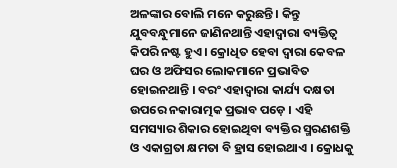ଅଳଙ୍କାର ବୋଲି ମନେ କରୁଛନ୍ତି । କିନ୍ତୁ ଯୁବବନ୍ଧୁମାନେ ଜାଣିନଥାନ୍ତି ଏହାଦ୍ୱାରା ବ୍ୟକ୍ତିତ୍ୱ କିପରି ନଷ୍ଟ ହୁଏ । କ୍ରୋଧିତ ହେବା ଦ୍ୱାରା କେବଳ ଘର ଓ ଅଫିସର ଲୋକମାନେ ପ୍ରଭାବିତ ହୋଇନଥାନ୍ତି । ବରଂ ଏହାଦ୍ୱାରା କାର୍ଯ୍ୟ ଦକ୍ଷତା ଉପରେ ନକାରାତ୍ମକ ପ୍ରଭାବ ପଡ଼େ । ଏହି ସମସ୍ୟାର ଶିକାର ହୋଇଥିବା ବ୍ୟକ୍ତିର ସ୍ମରଣଶକ୍ତି ଓ ଏକାଗ୍ରତା କ୍ଷମତା ବି ହ୍ରାସ ହୋଇଥାଏ । କ୍ରୋଧକୁ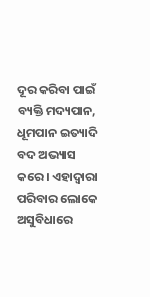ଦୂର କରିବା ପାଇଁ ବ୍ୟକ୍ତି ମଦ୍ୟପାନ, ଧୂମପାନ ଇତ୍ୟାଦି ବଦ ଅଭ୍ୟାସ କରେ । ଏହାଦ୍ୱାରା ପରିବାର ଲୋକେ ଅସୁବିଧାରେ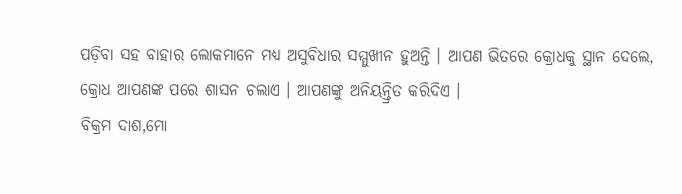ପଡ଼ିବା ସହ ବାହାର ଲୋକମାନେ ମଧ୍ୟ ଅସୁବିଧାର ସମ୍ମୁଖୀନ ହୁଅନ୍ତି । ଆପଣ ଭିତରେ କ୍ରୋଧକୁ ସ୍ଥାନ ଦେଲେ, କ୍ରୋଧ ଆପଣଙ୍କ ପରେ ଶାସନ ଚଲାଏ । ଆପଣଙ୍କୁ ଅନିୟନ୍ତ୍ରିତ କରିଦିଏ ।
ବିକ୍ରମ ଦାଶ,ମୋ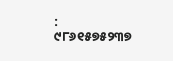: ୯୮୬୧୫୭୫୨୩୭